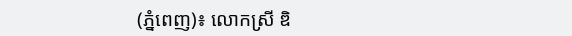(ភ្នំពេញ)៖ លោកស្រី ឌិ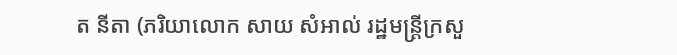ត នីតា (ភរិយាលោក សាយ សំអាល់ រដ្ឋមន្រ្តីក្រសួ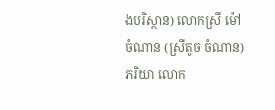ងបរិស្ថាន) លោកស្រី ម៉ៅ ចំណាន (ស្រីតូច ចំណាន) ភរិយា លោក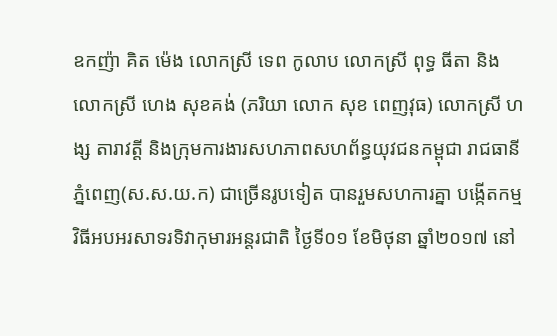ឧកញ៉ា គិត ម៉េង លោកស្រី ទេព កូលាប លោកស្រី ពុទ្ធ ធីតា និង លោកស្រី ហេង សុខគង់ (ភរិយា លោក សុខ ពេញវុធ) លោកស្រី ហង្ស តារាវត្តី និងក្រុមការងារសហភាពសហព័ន្ធយុវជនកម្ពុជា រាជធានីភ្នំពេញ(ស.ស.យ.ក) ជាច្រើនរូបទៀត បានរួមសហការគ្នា បង្កើតកម្មវិធីអបអរសាទរទិវាកុមារអន្តរជាតិ ថ្ងៃទី០១ ខែមិថុនា ឆ្នាំ២០១៧ នៅ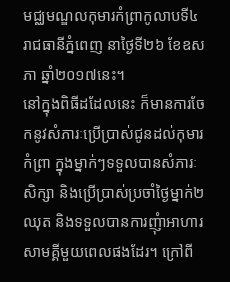មជ្ឈមណ្ឌលកុមារកំព្រាកូលាបទី៤ រាជធានីភ្នំពេញ នាថ្ងៃទី២៦ ខែឧសភា ឆ្នាំ២០១៧នេះ។
នៅក្នុងពិធីដដែលនេះ ក៏មានការចែកនូវសំភារៈប្រើប្រាស់ជូនដល់កុមារកំព្រា ក្នុងម្នាក់ៗទទួលបានសំភារៈសិក្សា និងប្រើប្រាស់ប្រចាំថ្ងៃម្នាក់២ឈុត និងទទួលបានការញុំាអាហារសាមគ្គីមួយពេលផងដែរ។ ក្រៅពី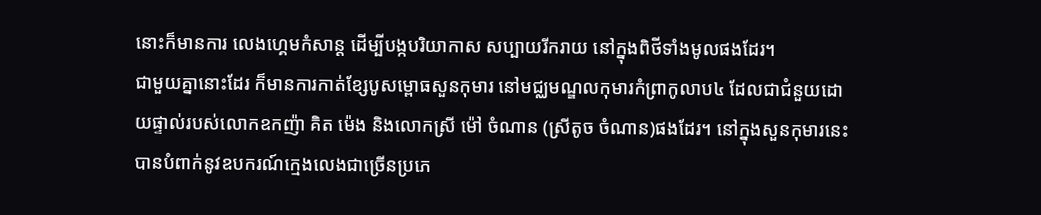នោះក៏មានការ លេងហ្គេមកំសាន្ត ដើម្បីបង្កបរិយាកាស សប្បាយរីករាយ នៅក្នុងពិថីទាំងមូលផងដែរ។
ជាមួយគ្នានោះដែរ ក៏មានការកាត់ខ្សែបូសម្ពោធសួនកុមារ នៅមជ្ឈមណ្ឌលកុមារកំព្រាកូលាប៤ ដែលជាជំនួយដោយផ្ទាល់របស់លោកឧកញ៉ា គិត ម៉េង និងលោកស្រី ម៉ៅ ចំណាន (ស្រីតូច ចំណាន)ផងដែរ។ នៅក្នុងសួនកុមារនេះ បានបំពាក់នូវឧបករណ៍ក្មេងលេងជាច្រើនប្រភេ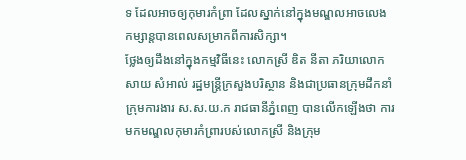ទ ដែលអាចឲ្យកុមារកំព្រា ដែលស្នាក់នៅក្នុងមណ្ឌលអាចលេងកម្សាន្តបានពេលសម្រាកពីការសិក្សា។
ថ្លែងឲ្យដឹងនៅក្នុងកម្មវិធីនេះ លោកស្រី ឌិត នីតា ភរិយាលោក សាយ សំអាល់ រដ្ឋមន្រ្តីក្រសួងបរិស្ថាន និងជាប្រធានក្រុមដឹកនាំក្រុមការងារ ស.ស.យ.ក រាជធានីភ្នំពេញ បានលើកឡើងថា ការមកមណ្ឌលកុមារកំព្រារបស់លោកស្រី និងក្រុម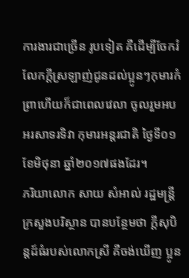ការងារជាច្រើន រូបទៀត គឺដើម្បីចែករំលែកក្តីស្រឡាញ់ជូនដល់ប្អូនៗកុមារកំព្រាហើយក៏ជាពេលវេលា ចូលរួមអបអរសាទរទិវា កុមារអន្តរជាតិ ថ្ងៃទី០១ ខែមិថុនា ឆ្នាំ២០១៧ផងដែរ។
ភរិយាលោក សាយ សំអាល់ រដ្ឋមន្រ្តីក្រសួងបរិស្ថាន បានបន្ថែមថា ក្តីសុបិន្តដ៍ធំរបស់លោកស្រី គឺចង់ឃើញ ប្អូន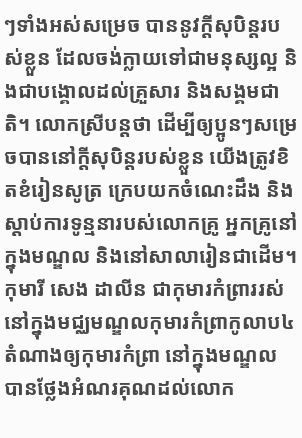ៗទាំងអស់សម្រេច បាននូវក្តីសុបិន្តរបស់ខ្លួន ដែលចង់ក្លាយទៅជាមនុស្សល្អ និងជាបង្គោលដល់គ្រួសារ និងសង្គមជាតិ។ លោកស្រីបន្តថា ដើម្បីឲ្យប្អូនៗសម្រេចបាននៅក្តីសុបិន្តរបស់ខ្លួន យើងត្រូវខិតខំរៀនសូត្រ ក្រេបយកចំណេះដឹង និងស្តាប់ការទូន្មនារបស់លោកគ្រូ អ្នកគ្រូនៅក្នុងមណ្ឌល និងនៅសាលារៀនជាដើម។
កុមារី សេង ដាលីន ជាកុមារកំព្រាររស់នៅក្នុងមជ្ឈមណ្ឌលកុមារកំព្រាកូលាប៤ តំណាងឲ្យកុមារកំព្រា នៅក្នុងមណ្ឌល បានថ្លែងអំណរគុណដល់លោក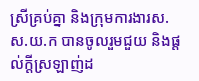ស្រីគ្រប់គ្នា និងក្រុមការងារស.ស.យ.ក បានចូលរួមជួយ និងផ្តល់ក្តីស្រឡាញ់ដ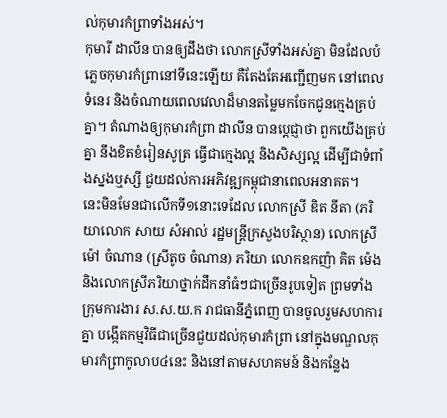ល់កុមារកំព្រាទាំងអស់។
កុមារី ដាលីន បានឲ្យដឹងថា លោកស្រីទាំងអស់គ្នា មិនដែលបំភ្លេចកុមារកំព្រានៅទីនេះឡើយ គឺតែងតែអញ្ជើញមក នៅពេលទំនេរ និងចំណាយពេលវេលាដ៏មានតម្លៃមកចែកជូនក្មេងគ្រប់គ្នា។ តំណាងឲ្យកុមារកំព្រា ដាលីន បានប្តេជ្ញាថា ពួកយើងគ្រប់គ្នា នឹងខិតខំរៀនសូត្រ ធ្វើជាក្មេងល្អ និងសិស្សល្អ ដើម្បីជាទំពាំងស្នងឬស្សី ជួយដល់ការអភិវឌ្ឍកម្ពុជានាពេលអនាគត។
នេះមិនមែនជាលើកទី១នោះទេដែល លោកស្រី ឌិត នីតា (ភរិយាលោក សាយ សំអាល់ រដ្ឋមន្រ្តីក្រសួងបរិស្ថាន) លោកស្រី ម៉ៅ ចំណាន (ស្រីតូច ចំណាន) ភរិយា លោកឧកញ៉ា គិត ម៉េង និងលោកស្រីភរិយាថ្នាក់ដឹកនាំធំៗជាច្រើនរូបទៀត ព្រមទាំងក្រុមការងារ ស.ស.យ.ក រាជធានីភ្នំពេញ បានចូលរួមសហការគ្នា បង្កើតកម្មវិធីជាច្រើនជួយដល់កុមារកំព្រា នៅក្នុងមណ្ឌលកុមារកំព្រាកូលាប៤នេះ និងនៅតាមសហគមន៍ និងកន្លែង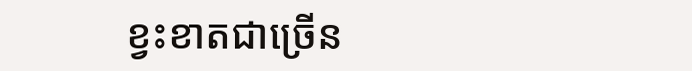ខ្វះខាតជាច្រើន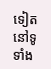ទៀត នៅទូទាំង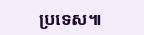ប្រទេស៕